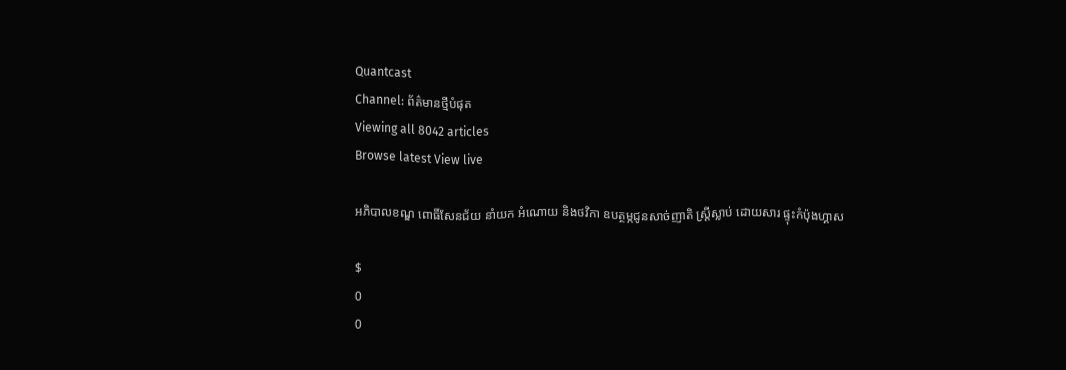Quantcast
Channel: ព័ត៌មានថ្មីបំផុត
Viewing all 8042 articles
Browse latest View live

អភិបាលខណ្ឌ ពោធិ៍សែនជ័យ នាំយក អំណោយ និងថវិកា ឧបត្ថម្ភជូនសាច់ញាតិ ស្ដ្រីស្លាប់ ដោយសារ ផ្ទុះកំប៉ុងហ្គាស

$
0
0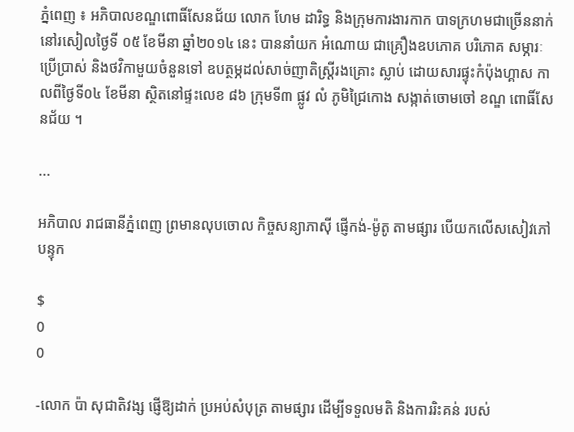ភ្នំពេញ ៖ អភិបាលខណ្ឌពោធិ៍សែនជ័យ លោក ហែម ដារិទ្ធ និងក្រុមការងារកាក បាទក្រហមជាច្រើននាក់ នៅរសៀលថ្ងៃទី ០៥ ខែមីនា ឆ្នាំ២០១៤ នេះ បាននាំយក អំណោយ ជាគ្រឿងឧបភោគ បរិភោគ សម្ភារៈប្រើប្រាស់ និងថវិកាមួយចំនួនទៅ ឧបត្ថម្ភដល់សាច់ញាតិស្ដ្រីរងគ្រោះ ស្លាប់ ដោយសារផ្ទុះកំប៉ុងហ្គាស កាលពីថ្ងៃទី០៤ ខែមីនា ស្ថិតនៅផ្ទះលេខ ៨៦ ក្រុមទី៣ ផ្លូវ លំ ភូមិជ្រៃកោង សង្កាត់ចោមចៅ ខណ្ឌ ពោធិ៍សែនជ័យ ។

...

អភិបាល រាជធានីភ្នំពេញ ព្រមានលុបចោល កិច្ចសន្យាភាស៊ី ផ្ញើកង់-ម៉ូតូ តាមផ្សារ បើយកលើសសៀវភៅបន្ទុក

$
0
0

-លោក ប៉ា សុជាតិវង្ស ផ្ញើឱ្យដាក់ ប្រអប់សំបុត្រ តាមផ្សារ ដើម្បីទទួលមតិ និងការរិះគន់ របស់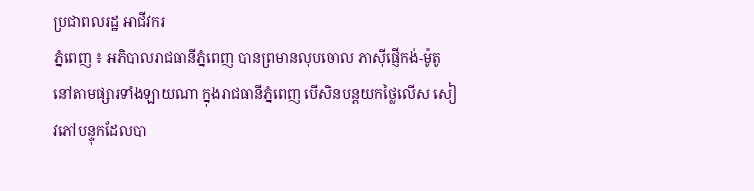ប្រជាពលរដ្ឋ អាជីវករ
ភ្នំពេញ ៖ អភិបាលរាជធានីភ្នំពេញ បានព្រមានលុបចោល ភាស៊ីផ្ញើកង់-ម៉ូតូ នៅតាមផ្សារទាំងឡាយណា ក្នុងរាជធានីភ្នំពេញ បើសិនបន្ដយកថ្លៃលើស សៀវភៅបន្ទុកដែលបា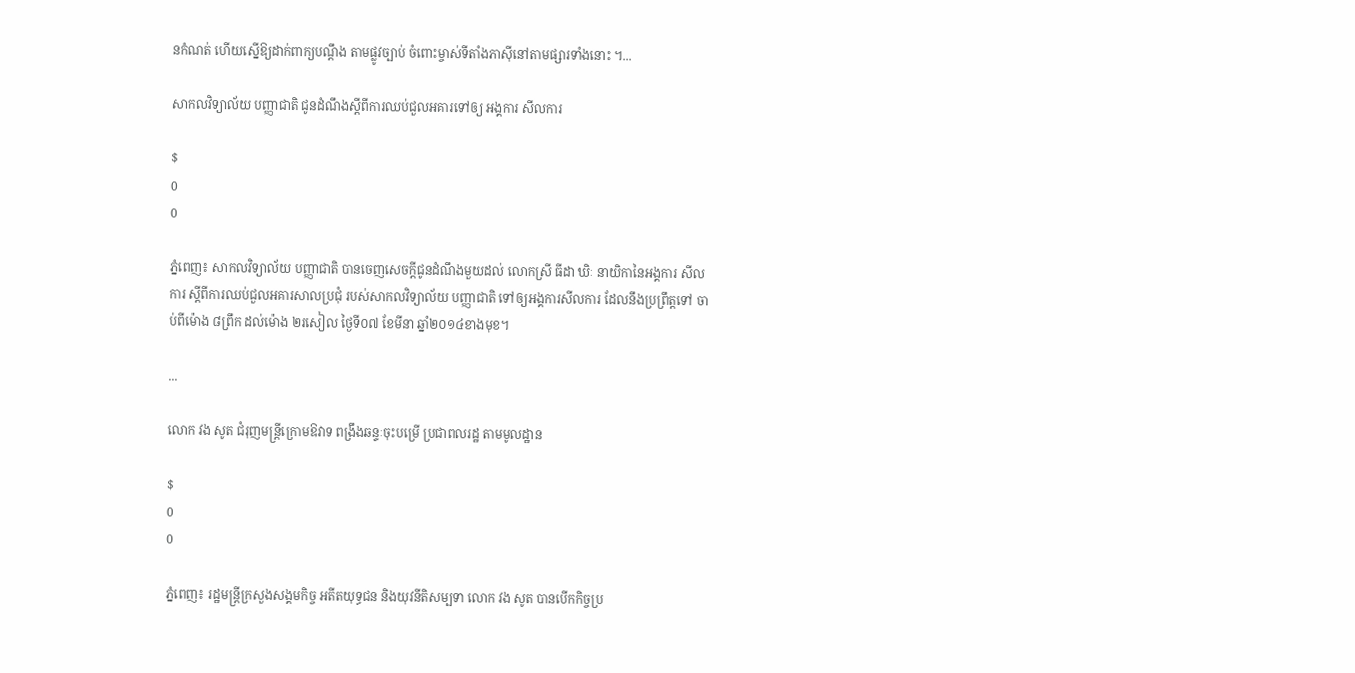នកំណត់ ហើយស្នើឱ្យដាក់ពាក្យបណ្ដឹង តាមផ្លូវច្បាប់ ចំពោះម្ចាស់ទីតាំងភាស៊ីនៅតាមផ្សារទាំងនោះ ។...

សាកលវិទ្យាល័យ បញ្ញាជាតិ ជូនដំណឹងស្ដីពីការឈប់ជួលអគារទៅឲ្យ អង្គការ សីលការ

$
0
0

ភ្នំពេញ៖ សាកលវិទ្យាល័យ បញ្ញាជាតិ បានចេញសេចក្ដីជូនដំណឹងមួយដល់ លោកស្រី ធីដា ឃិៈ នាយិកានៃអង្គការ សីលការ ស្ដីពីការឈប់ជួលអគារសាលប្រជុំ របស់សាកលវិទ្យាល័យ បញ្ញាជាតិ ទៅឲ្យអង្គការសីលការ ដែលនឹងប្រព្រឹត្តទៅ ចាប់ពីម៉ោង ៨ព្រឹក ដល់ម៉ោង ២រសៀល ថ្ងៃទី០៧ ខែមីនា ឆ្នាំ២០១៤ខាងមុខ។

...

លោក វង សូត ជំរុញមន្រ្តីក្រោមឱវាទ ពង្រឹងឆន្ទៈចុះបម្រើ ប្រជាពលរដ្ឋ តាមមូលដ្ឋាន

$
0
0

ភ្នំពេញ៖ រដ្ឋមន្រ្តីក្រសួងសង្គមកិច្ច អតីតយុទ្ធជន និងយុវនីតិសម្បទា លោក វង សូត បានបើកកិច្ចប្រ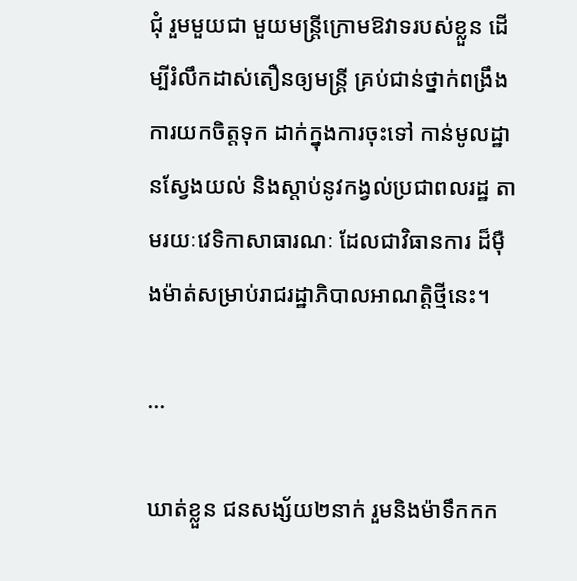ជុំ រួមមួយជា មួយមន្រ្តីក្រោមឱវាទរបស់ខ្លួន ដើម្បីរំលឹកដាស់តឿនឲ្យមន្រ្តី គ្រប់ជាន់ថ្នាក់ពង្រឹង ការយកចិត្តទុក ដាក់ក្នុងការចុះទៅ កាន់មូលដ្ឋានស្វែងយល់ និងស្តាប់នូវកង្វល់ប្រជាពលរដ្ឋ តាមរយៈវេទិកាសាធារណៈ ដែលជាវិធានការ ដ៏ម៉ឺងម៉ាត់សម្រាប់រាជរដ្ឋាភិបាលអាណត្តិថ្មីនេះ។

...

ឃាត់ខ្លួន ជនសង្ស័យ២នាក់ រួមនិងម៉ាទឹកកក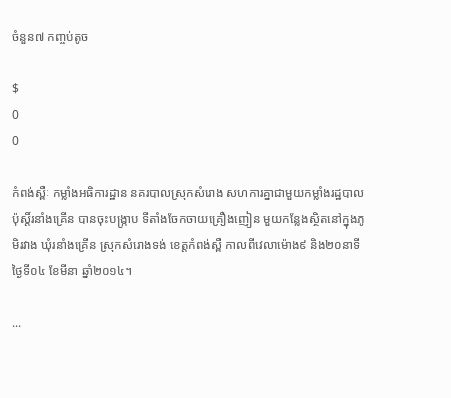ចំនួន៧ កញ្ចប់តូច

$
0
0

កំពង់ស្ពឺៈ កម្លាំងអធិការដ្ឋាន នគរបាលស្រុកសំរោង សហការគ្នាជាមួយកម្លាំងរដ្ឋបាល ប៉ុស្តិ៍រនាំងគ្រើន បានចុះបង្រ្កាប ទីតាំងចែកចាយគ្រឿងញៀន មួយកន្លែងស្ថិតនៅក្នុងភូមិរវាង ឃុំរនាំងគ្រើន ស្រុកសំរោងទង់ ខេត្តកំពង់ស្ពឺ កាលពីវេលាម៉ោង៩ និង២០នាទី ថ្ងៃទី០៤ ខែមីនា ឆ្នាំ២០១៤។

...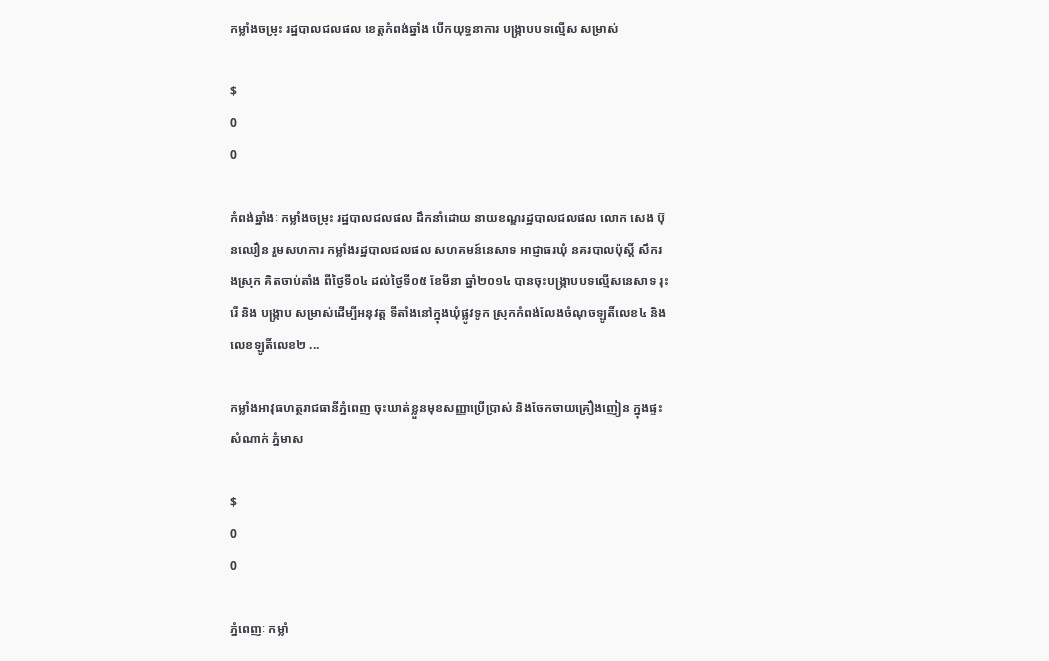កម្លាំងចម្រុះ រដ្ឋបាលជលផល ខេត្តកំពង់ឆ្នាំង បើកយុទ្ធនាការ បង្ក្រាបបទល្មើស សម្រាស់

$
0
0

កំពង់ឆ្នាំងៈ កម្លាំងចម្រុះ រដ្ឋបាលជលផល ដឹកនាំដោយ នាយខណ្ឌរដ្ឋបាលជលផល លោក សេង ប៊ុនឈឿន រួមសហការ កម្លាំងរដ្ឋបាលជលផល សហគមន៍នេសាទ អាជ្ញាធរឃុំ នគរបាលប៉ុស្តិ៍ សឹករងស្រុក គិតចាប់តាំង ពីថ្ងៃទី០៤ ដល់ថ្ងៃទី០៥ ខែមីនា ឆ្នាំ២០១៤ បានចុះបង្ក្រាបបទល្មើសនេសាទ រុះរើ និង បង្ក្រាប សម្រាស់ដើម្បីអនុវត្ត ទីតាំងនៅក្នុងឃុំផ្លូវទូក ស្រុកកំពង់លែងចំណុចឡូតិ៍លេខ៤ និង លេខឡូតិ៍លេខ២ ...

កម្លាំងអាវុធហត្ថរាជធានីភ្នំពេញ ចុះឃាត់ខ្លួនមុខសញ្ញាប្រើប្រាស់ និងចែកចាយគ្រឿងញៀន ក្នុងផ្ទះសំណាក់ ភ្នំមាស

$
0
0

ភ្នំពេញៈ កម្លាំ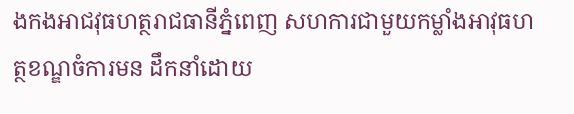ងកងអាជវុធហត្ថរាជធានីភ្នំពេញ សហការជាមួយកម្លាំងអាវុធហត្ថខណ្ឌចំការមន ដឹកនាំដោយ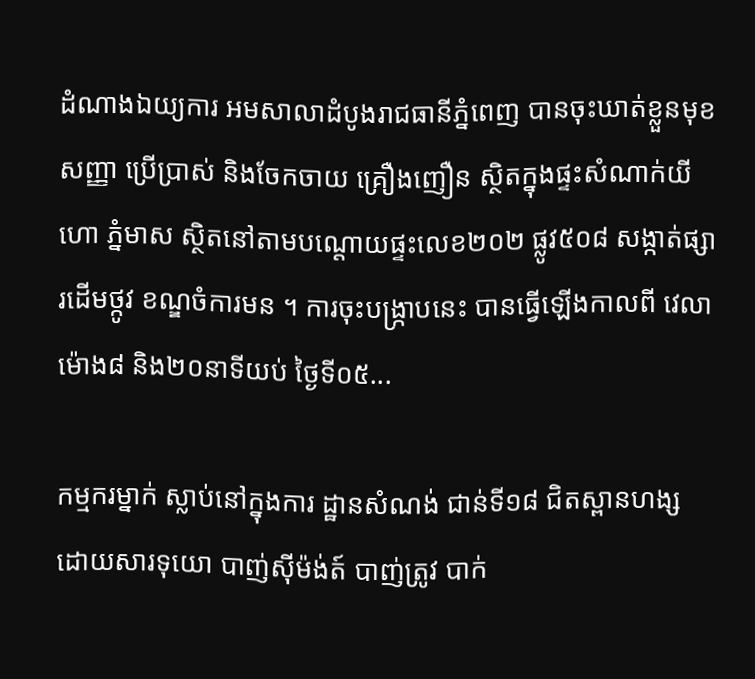ដំណាងឯយ្យការ អមសាលាដំបូងរាជធានីភ្នំពេញ បានចុះឃាត់ខ្លួនមុខសញ្ញា ប្រើប្រាស់ និងចែកចាយ គ្រឿងញឿន ស្ថិតក្នុងផ្ទះសំណាក់យីហោ ភ្នំមាស ស្ថិតនៅតាមបណ្តោយផ្ទះលេខ២០២ ផ្លូវ៥០៨ សង្កាត់ផ្សារដើមថ្កូវ ខណ្ឌចំការមន ។ ការចុះបង្ក្រាបនេះ បានធ្វើឡើងកាលពី វេលាម៉ោង៨ និង២០នាទីយប់ ថ្ងៃទី០៥...

កម្មករម្នាក់ ស្លាប់នៅក្នុងការ ដ្ឋានសំណង់ ជាន់ទី១៨ ជិតស្ពានហង្ស ដោយសារទុយោ បាញ់ស៊ីម៉ង់ត៍ បាញ់ត្រូវ បាក់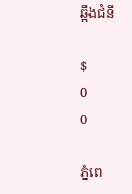ឆ្អឹងជំនី

$
0
0

ភ្នំពេ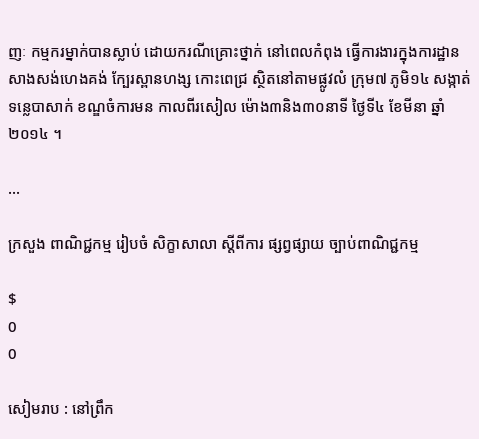ញៈ កម្មករម្នាក់បានស្លាប់ ដោយករណីគ្រោះថ្នាក់ នៅពេលកំពុង ធ្វើការងារក្នុងការដ្ឋាន សាងសង់ហេងគង់ ក្បែរស្ពានហង្ស កោះពេជ្រ ស្ថិតនៅតាមផ្លូវលំ ក្រុម៧ ភូមិ១៤ សង្កាត់ ទន្លេបាសាក់ ខណ្ឌចំការមន កាលពីរសៀល ម៉ោង៣និង៣០នាទី ថ្ងៃទី៤ ខែមីនា ឆ្នាំ២០១៤ ។

...

ក្រសួង ពាណិជ្ជកម្ម រៀបចំ សិក្ខាសាលា ស្ដីពីការ ផ្សព្វផ្សាយ ច្បាប់ពាណិជ្ជកម្ម

$
0
0

សៀមរាប : នៅព្រឹក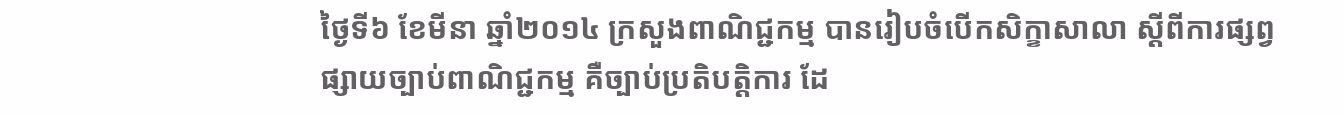ថ្ងៃទី៦ ខែមីនា ឆ្នាំ២០១៤ ក្រសួងពាណិជ្ជកម្ម បានរៀបចំបើកសិក្ខាសាលា ស្ដីពីការផ្សព្វផ្សាយច្បាប់ពាណិជ្ជកម្ម គឺច្បាប់ប្រតិបត្តិការ ដែ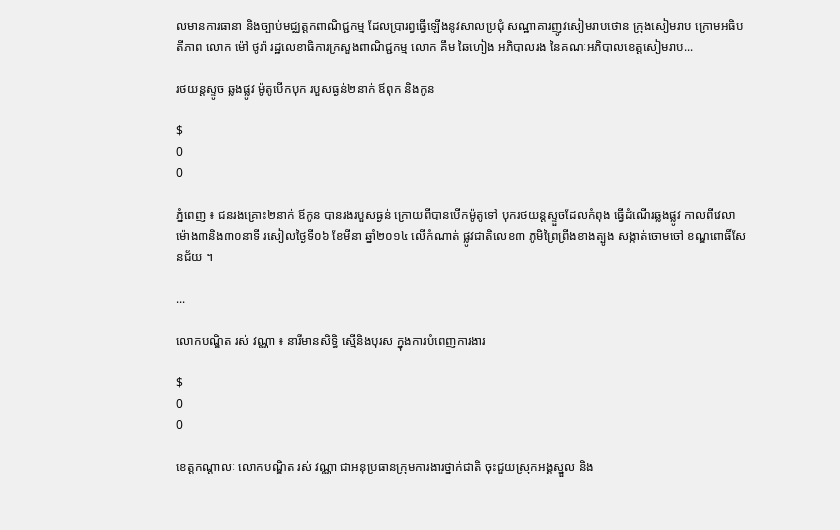លមានការធានា និងច្បាប់មជ្ឈត្តកពាណិជ្ជកម្ម ដែលប្រារព្វធ្វើឡើងនូវសាលប្រជុំ សណ្ឋាគារញូវសៀមរាបថោន ក្រុងសៀមរាប ក្រោមអធិបតីភាព លោក ម៉ៅ ថូរ៉ា រដ្ឋលេខាធិការក្រសួងពាណិជ្ជកម្ម លោក គឹម ឆៃហៀង អភិបាលរង នៃគណៈអភិបាលខេត្តសៀមរាប...

រថយន្តស្ទូច ឆ្លងផ្លូវ ម៉ូតូបើកបុក របួសធ្ងន់២នាក់ ឪពុក និងកូន

$
0
0

ភ្នំពេញ ៖ ជនរងគ្រោះ២នាក់ ឪកូន បានរងរបួសធ្ងន់ ក្រោយពីបានបើកម៉ូតូទៅ បុករថយន្តស្ទួចដែលកំពុង ធ្វើដំណើរឆ្លងផ្លូវ កាលពីវេលា ម៉ោង៣និង៣០នាទី រសៀលថ្ងៃទី០៦ ខែមីនា ឆ្នាំ២០១៤ លើកំណាត់ ផ្លូវជាតិលេខ៣ ភូមិព្រៃព្រីងខាងត្បូង សង្កាត់ចោមចៅ ខណ្ឌពោធិ៍សែនជ័យ ។

...

លោកបណ្ឌិត រស់ វណ្ណា ៖ នារីមានសិទ្ធិ ស្មើនិងបុរស ក្នុងការបំពេញការងារ

$
0
0

ខេត្តកណ្តាលៈ លោកបណ្ឌិត រស់ វណ្ណា ជាអនុប្រធានក្រុមការងារថ្នាក់ជាតិ ចុះជួយស្រុកអង្គស្នួល និង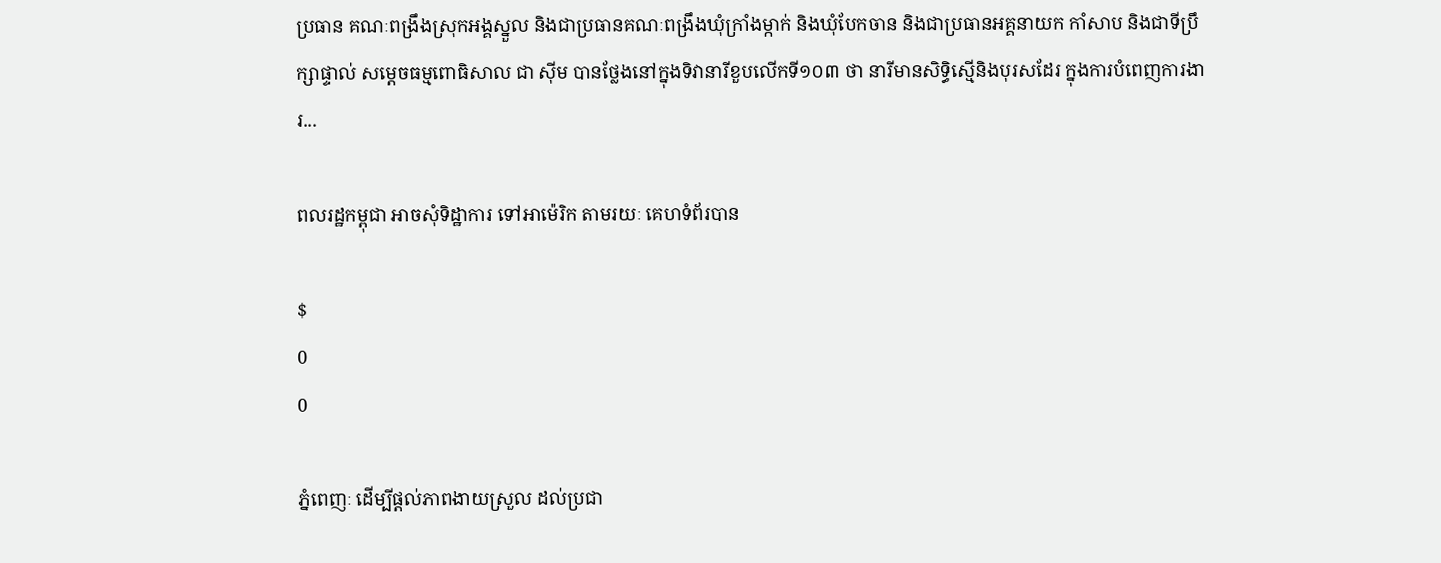ប្រធាន គណៈពង្រឹងស្រុកអង្គស្នួល និងជាប្រធានគណៈពង្រឹងឃុំក្រាំងម្កាក់ និងឃុំបែកចាន និងជាប្រធានអគ្គនាយក កាំសាប និងជាទីប្រឹក្សាផ្ទាល់ សម្តេចធម្មពោធិសាល ជា ស៊ីម បានថ្លែងនៅក្នុងទិវានារីខួបលើកទី១០៣ ថា នារីមានសិទ្ធិស្មើនិងបុរសដែរ ក្នុងការបំពេញការងារ...

ពលរដ្ឋកម្ពុជា អាចសុំទិដ្ឋាការ ទៅអាម៉េរិក តាមរយៈ គេហទំព័របាន

$
0
0

ភ្នំពេញៈ ដើម្បីផ្តល់ភាពងាយស្រួល ដល់ប្រជា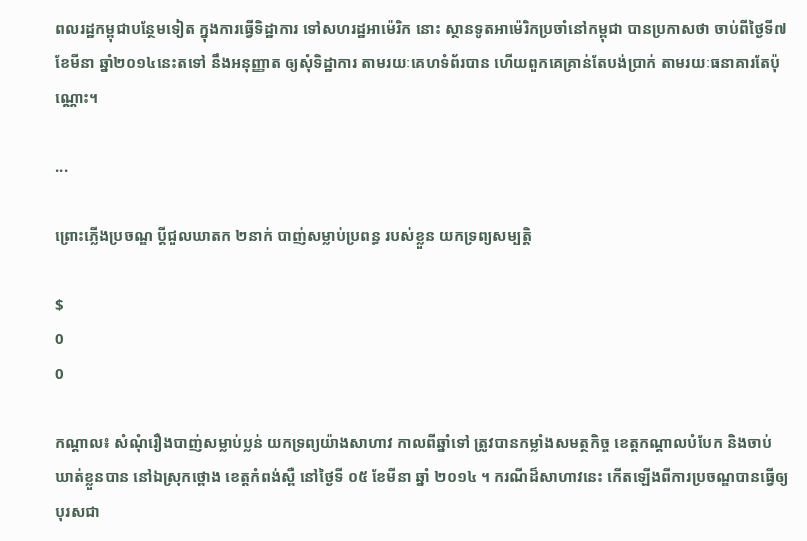ពលរដ្ឋកម្ពុជាបន្ថែមទៀត ក្នុងការធ្វើទិដ្ឋាការ ទៅសហរដ្ឋអាម៉េរិក នោះ ស្ថានទូតអាម៉េរិកប្រចាំនៅកម្ពុជា បានប្រកាសថា ចាប់ពីថ្ងៃទី៧ ខែមីនា ឆ្នាំ២០១៤នេះតទៅ នឹងអនុញ្ញាត ឲ្យសុំទិដ្ឋាការ តាមរយៈគេហទំព័របាន ហើយពួកគេគ្រាន់តែបង់ប្រាក់ តាមរយៈធនាគារតែប៉ុណ្ណោះ។

...

ព្រោះភ្លើងប្រចណ្ឌ ប្តីជួលឃាតក ២នាក់ បាញ់សម្លាប់ប្រពន្ធ របស់ខ្លួន យកទ្រព្យសម្បត្តិ

$
0
0

កណ្ដាល៖ សំណុំរឿងបាញ់សម្លាប់ប្លន់ យកទ្រព្យយ៉ាងសាហាវ កាលពីឆ្នាំទៅ ត្រូវបានកម្លាំងសមត្ថកិច្ច ខេត្តកណ្តាលបំបែក និងចាប់ឃាត់ខ្លួនបាន នៅឯស្រុកថ្ពោង ខេត្តកំពង់ស្ពឺ នៅថ្ងៃទី ០៥ ខែមីនា ឆ្នាំ ២០១៤ ។ ករណីដ៏សាហាវនេះ កើតឡើងពីការប្រចណ្ឌបានធ្វើឲ្យបុរសជា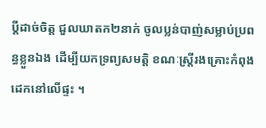ប្ដីដាច់ចិត្ត ជួលឃាតក២នាក់ ចូលប្លន់បាញ់សម្លាប់ប្រពន្ធខ្លួនឯង ដើម្បីយកទ្រព្យសមត្តិ ខណៈស្ត្រីរងគ្រោះកំពុងដេកនៅលើផ្ទះ ។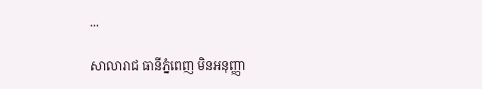...

សាលារាជ ធានីភ្នំពេញ មិនអនុញ្ញា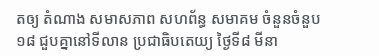តឲ្យ តំណាង សមាសភាព សហព័ន្ធ សមាគម ចំនួនចំនួប១៨ ជួបគ្នានៅទីលាន ប្រជាធិបតេយ្យ ថ្ងៃទី៨ មីនា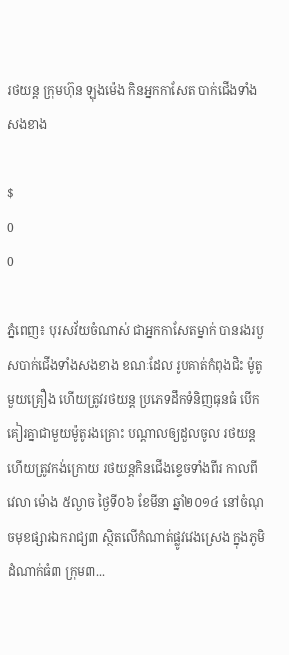រថយន្ត ក្រុមហ៊ុន ឡុងម៉េង កិនអ្នកកាសែត បាក់ជើងទាំង សងខាង

$
0
0

ភ្នំពេញ៖ បុរសវ័យចំណាស់ ជាអ្នកកាសែតម្នាក់ បានរងរបួសបាក់ជើងទាំងសងខាង ខណៈដែល រូបគាត់កំពុងជិះ ម៉ូតូមួយគ្រឿង ហើយត្រូវរថយន្ត ប្រភេទដឹកទំនិញធុនធំ បើកគៀរគ្នាជាមួយម៉ូតូរងគ្រោះ បណ្តាលឲ្យដួលចូល រថយន្ត ហើយត្រូវកង់ក្រោយ រថយន្តកិនជើងខ្ទេចទាំងពីរ កាលពី វេលា ម៉ោង ៥ល្ងាច ថ្ងៃទី០៦ ខែមីនា ឆ្នាំ២០១៤ នៅចំណុចមុខផ្សារឯករាជ្យ៣ ស្ថិតលើកំណាត់ផ្លូវវេងស្រេង ក្នុងភូមិដំណាក់ធំ៣ ក្រុម៣...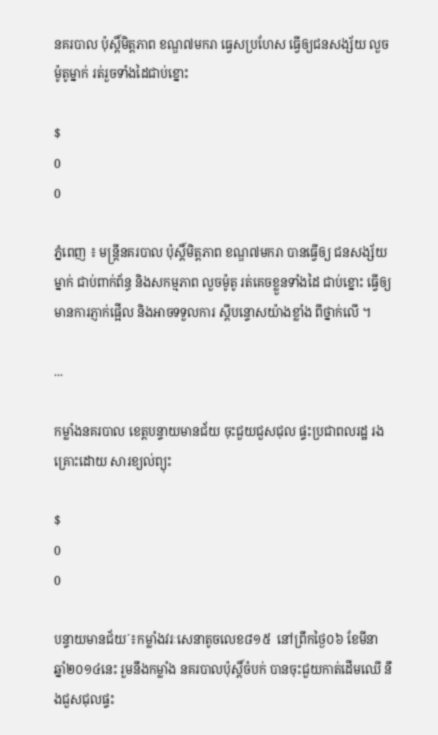នគរបាល ប៉ុស្តិ៍មិត្តភាព ខណ្ឌ៧មករា ធ្វេសប្រហែស ធ្វើឲ្យជនសង្ស័យ លួចម៉ូតូម្នាក់ រត់រួចទាំងដៃជាប់ខ្នោះ

$
0
0

ភ្នំពេញ ៖ មន្រ្តីនគរបាល ប៉ុស្តិ៍មិត្តភាព ខណ្ឌ៧មករា បានធ្វើឲ្យ ជនសង្ស័យម្នាក់ ជាប់ពាក់ព័ន្ធ និងសកម្មភាព លួចម៉ូតូ រត់គេចខ្លួនទាំងដៃ ជាប់ខ្នោះ ធ្វើឲ្យមានការភ្ញាក់ផ្អើល និងអាចទទួលការ ស្តីបន្ទោសយ៉ាងខ្លាំង ពីថ្នាក់លើ ។

...

កម្លាំងនគរបាល ខេត្តបន្ទាយមានជ័យ ចុះជួយជួសជុល ផ្ទះប្រជាពលរដ្ឋ រងគ្រោះដោយ សារខ្យល់ព្យុះ

$
0
0

បន្ទាយមានជ័យ´៖កម្លាំងវរៈសេនាតូចលេខ៨១៥  នៅព្រឹកថ្ងៃ០៦ ខែមីនា ឆ្នាំ២០១៤នេះ រួមនឹងកម្លាំង នគរបាលប៉ុស្តិ៍ចំបក់ បានចុះជួយកាត់ដើមឈើ នឹងជួសជុលផ្ទះ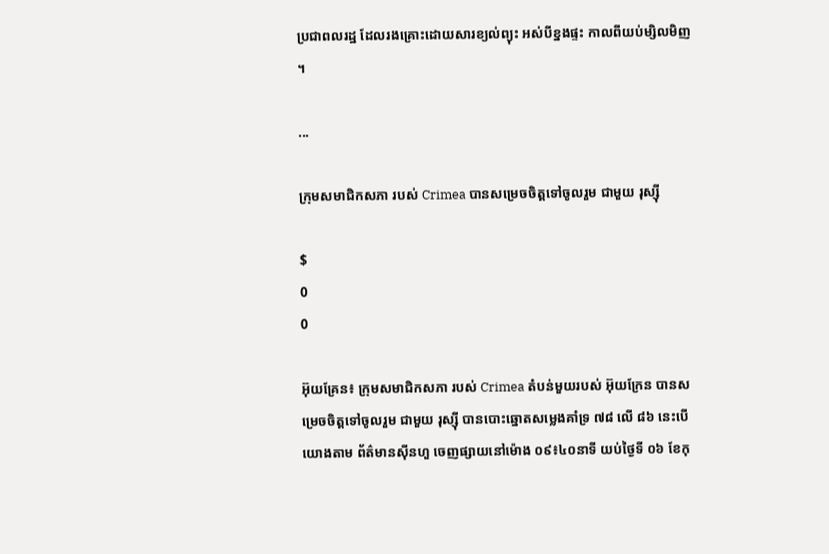ប្រជាពលរដ្ឋ ដែលរងគ្រោះដោយសារខ្យល់ព្យុះ អស់បីខ្នងផ្ទះ កាលពីយប់ម្សិលមិញ ។

...

ក្រុមសមាជិកសភា របស់ Crimea បានសម្រេចចិត្តទៅចូលរួម ជាមួយ រុស្ស៊ី

$
0
0

អ៊ុយគ្រែន៖ ក្រុមសមាជិកសភា របស់ Crimea តំបន់មួយរបស់ អ៊ុយក្រែន បានសម្រេចចិត្តទៅចូលរួម ជាមួយ រុស្ស៊ី បានបោះឆ្នោតសម្លេងគាំទ្រ ៧៨ លើ ៨៦ នេះបើយោងតាម ព័ត៌មានស៊ីនហួ ចេញផ្សាយនៅម៉ោង ០៩៖៤០នាទី យប់ថ្ងៃទី ០៦ ខែកុ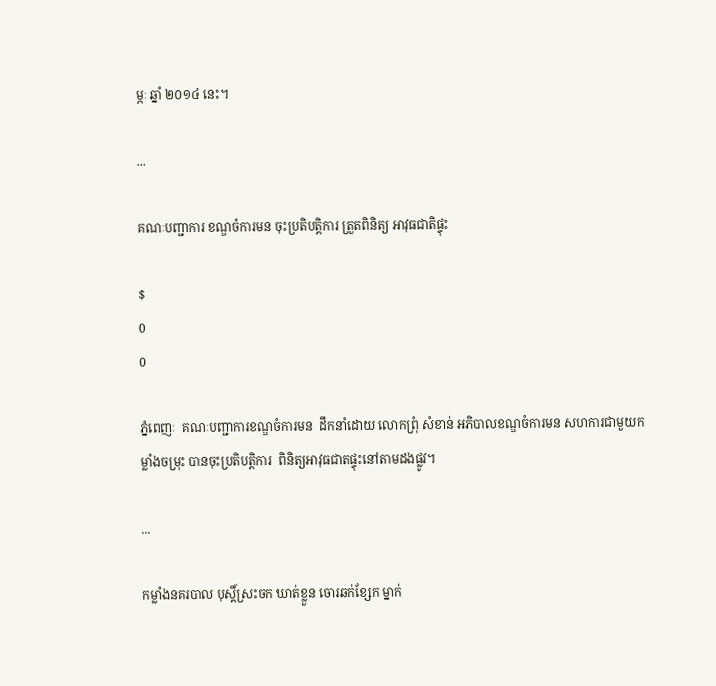ម្ភៈ ឆ្នាំ ២០១៤ នេះ។

...

គណៈបញ្ជាការ ខណ្ឌចំការមន ចុះប្រតិបត្តិការ ត្រួតពិនិត្យ អាវុធជាតិផ្ទុះ

$
0
0

ភ្នំពេញៈ  គណៈបញ្ជាការខណ្ឌចំការមន  ដឹកនាំដោយ លោកព្រុំ សំខាន់ អភិបាលខណ្ឌចំការមន សហការជាមួយកម្លាំងចម្រុះ បានចុះប្រតិបត្តិការ  ពិនិត្យអាវុធជាតផ្ទុះនៅតាមដងផ្លូវ។

...

កម្លាំងនគរបាល បុស្តិ៍ស្រះចក ឃាត់ខ្លួន ចោរឆក់ខ្សែក ម្នាក់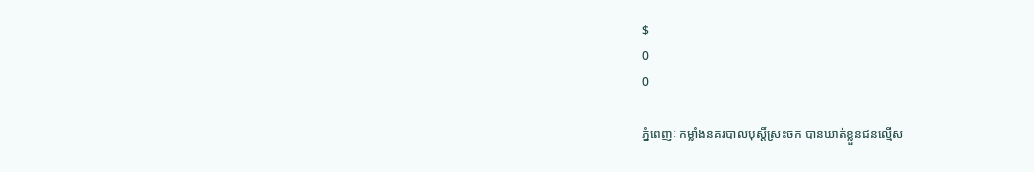$
0
0

ភ្នំពេញៈ កម្លាំងនគរបាលបុស្តិ៍ស្រះចក បានឃាត់ខ្លួនជនល្មើស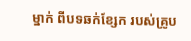ម្នាក់ ពីបទឆក់ខ្សែក របស់គ្រូប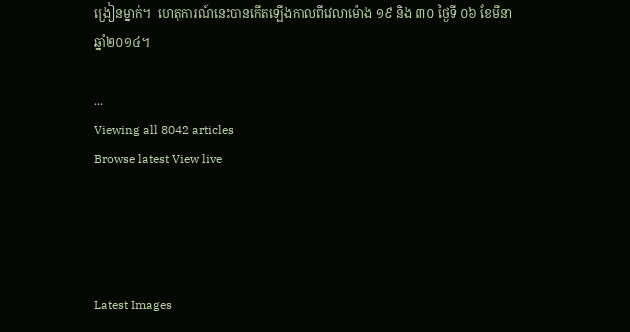ង្រៀនម្នាក់។  ហេតុការណ៍នេះបានកើតឡើងកាលពីវេលាម៉ោង ១៩ និង ៣០ ថ្ងៃទី ០៦ ខែមីនា ឆ្នាំ២០១៤។

...
Viewing all 8042 articles
Browse latest View live




Latest Images